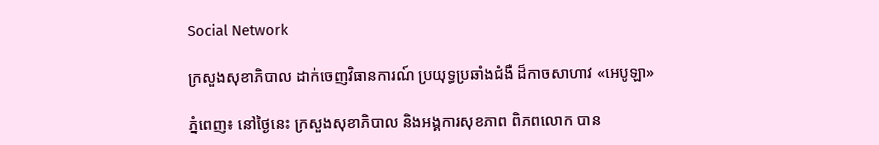Social Network

ក្រសួងសុខាភិបាល ដាក់ចេញវិធានការណ៍ ប្រយុទ្ធប្រឆាំងជំងឺ ដ៏កាចសាហាវ «អេបូឡា»

ភ្នំពេញ៖ នៅថ្ងៃនេះ ក្រសួងសុខាភិបាល និងអង្គការសុខភាព ពិភពលោក បាន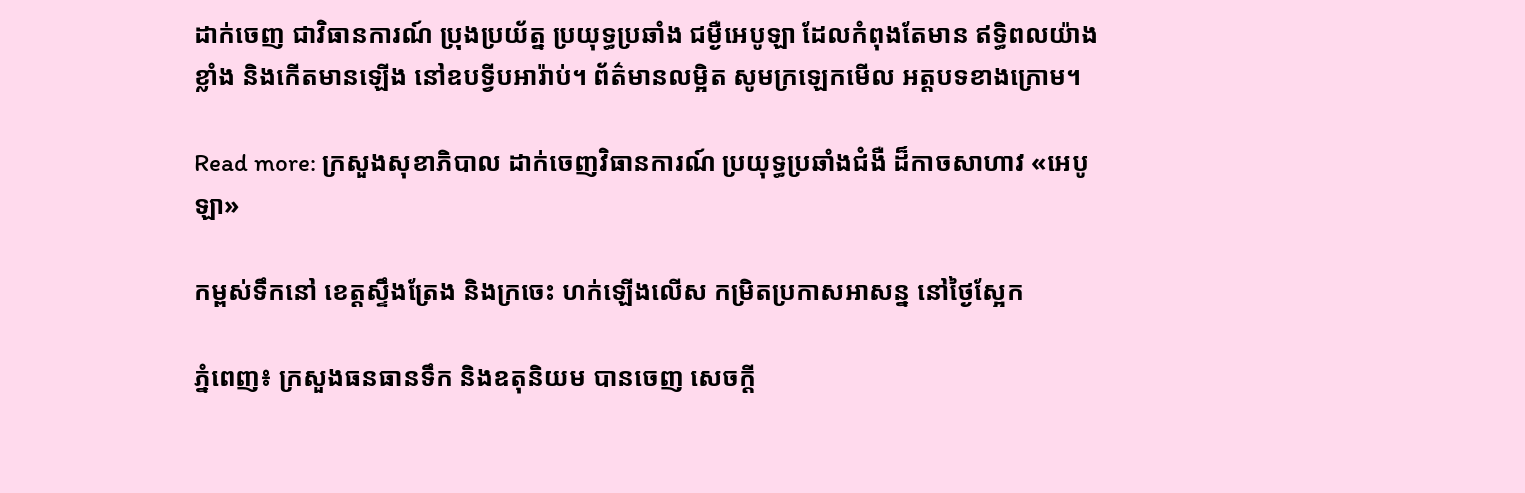ដាក់ចេញ ជាវិធានការណ៍ ប្រុងប្រយ័ត្ន ប្រយុទ្ធប្រឆាំង ជម្ងឺអេបូឡា ដែលកំពុងតែមាន ឥទ្ធិពលយ៉ាងខ្លាំង និងកើតមានឡើង នៅឧបទ្វីបអារ៉ាប់។ ព័ត៌មានលម្អិត សូមក្រឡេកមើល អត្តបទខាងក្រោម។

Read more: ក្រសួងសុខាភិបាល ដាក់ចេញវិធានការណ៍ ប្រយុទ្ធប្រឆាំងជំងឺ ដ៏កាចសាហាវ «អេបូឡា»

កម្ពស់ទឹកនៅ ខេត្តស្ទឹងត្រែង និងក្រចេះ ហក់ឡើងលើស កម្រិតប្រកាសអាសន្ន នៅថ្ងៃស្អែក

ភ្នំពេញ៖ ក្រសួងធនធានទឹក និងឧតុនិយម បានចេញ សេចក្តី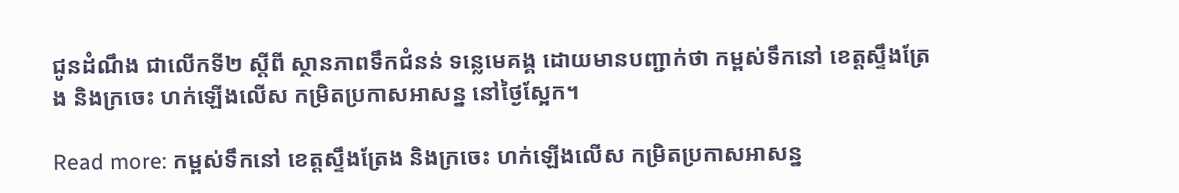ជូនដំណឹង ជាលើកទី២ ស្តីពី ស្ថានភាពទឹកជំនន់ ទន្លេមេគង្គ ដោយមានបញ្ជាក់ថា កម្ពស់ទឹកនៅ ខេត្តស្ទឹងត្រែង និងក្រចេះ ហក់ឡើងលើស កម្រិតប្រកាសអាសន្ន នៅថ្ងៃស្អែក។

Read more: កម្ពស់ទឹកនៅ ខេត្តស្ទឹងត្រែង និងក្រចេះ ហក់ឡើងលើស កម្រិតប្រកាសអាសន្ន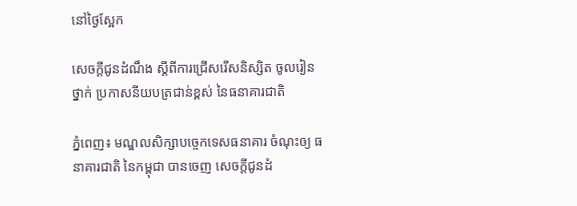នៅថ្ងៃស្អែក

សេចក្តីជូនដំណឹង ស្តីពីការជ្រើសរើសនិស្សិត ចូលរៀនថ្នាក់ ប្រកាសនីយបត្រជាន់ខ្ពស់ នៃធនាគារជាតិ

ភ្នំពេញ៖ មណ្ឌលសិក្សាបច្ចេកទេសធនាគារ ចំណុះឲ្យ ធនាគារជាតិ នៃកម្ពុជា បានចេញ សេចក្តីជូនដំ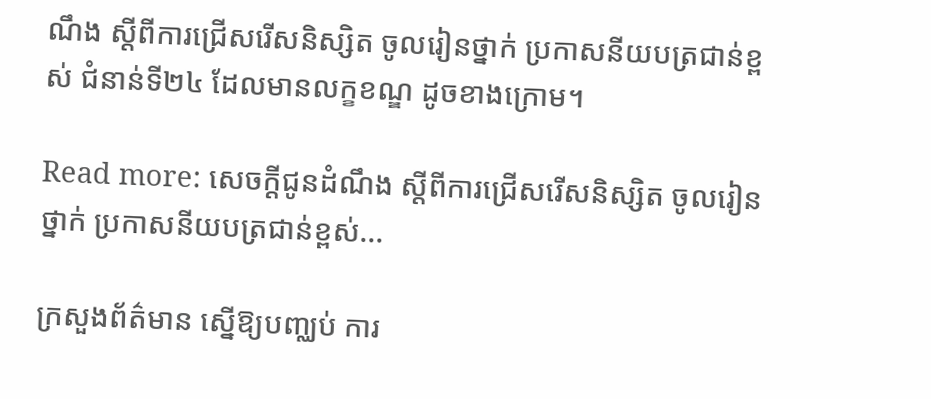ណឹង ស្តីពីការជ្រើសរើសនិស្សិត ចូលរៀនថ្នាក់ ប្រកាសនីយបត្រជាន់ខ្ពស់ ជំនាន់ទី២៤ ដែលមានលក្ខខណ្ឌ ដូចខាងក្រោម។

Read more: សេចក្តីជូនដំណឹង ស្តីពីការជ្រើសរើសនិស្សិត ចូលរៀនថ្នាក់ ប្រកាសនីយបត្រជាន់ខ្ពស់...

ក្រសួងព័ត៌មាន ស្នើឱ្យបញ្ឈប់ ការ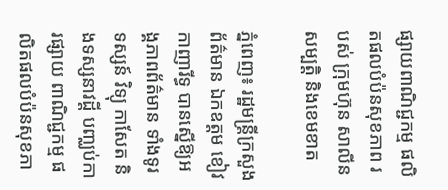ផ្សាយពាណិជ្ជកម្ម ផលិតផលបំប៉នសុខភាព របស់ ក្រុមហ៊ុន សាលីនសម្បត្ដិ និងខេមខាត

ភ្នំពេញ៖ រដ្ឋមន្ដ្រីក្រសួងព័ត៌មាន ឯកឧត្តម ខៀវ កាញារីទ្ធ បានស្នើឱ្យអង្គភាពព័ត៌មាន ទាំងទូរទស្សន៍ វិទ្យុ កាសែត និងទស្សនាវដ្ដី បញ្ឈប់ការផ្សាយ ពាណិជ្ជកម្ម ផលិតផលបំប៉នសុខភា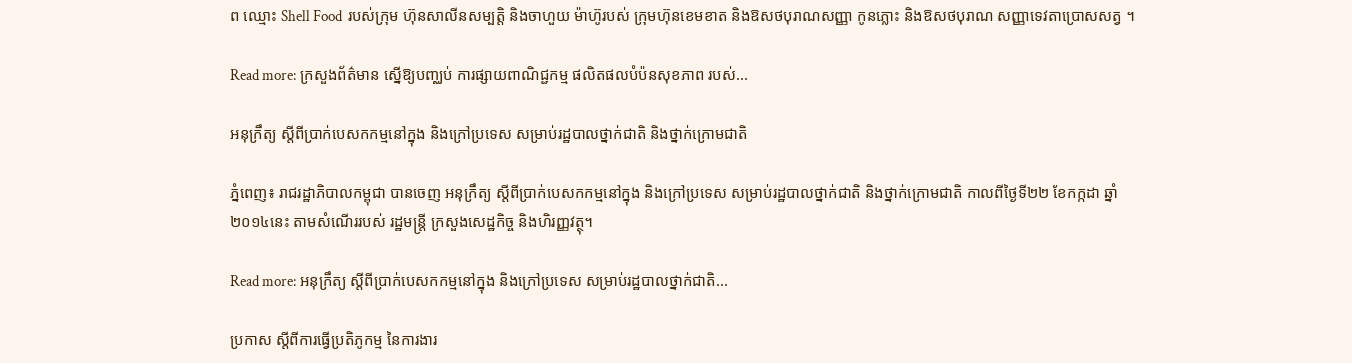ព ឈ្មោះ Shell Food  របស់ក្រុម ហ៊ុនសាលីនសម្បត្ដិ និងចាហួយ ម៉ាហ៊ូរបស់ ក្រុមហ៊ុនខេមខាត និងឱសថបុរាណសញ្ញា កូនភ្លោះ និងឱសថបុរាណ សញ្ញាទេវតាប្រោសសត្វ ។

Read more: ក្រសួងព័ត៌មាន ស្នើឱ្យបញ្ឈប់ ការផ្សាយពាណិជ្ជកម្ម ផលិតផលបំប៉នសុខភាព របស់...

អនុក្រឹត្យ ស្តីពីប្រាក់បេសកកម្មនៅក្នុង និងក្រៅប្រទេស សម្រាប់រដ្ឋបាលថ្នាក់ជាតិ និងថ្នាក់ក្រោមជាតិ

ភ្នំពេញ៖ រាជរដ្ឋាភិបាលកម្ពុជា បានចេញ អនុក្រឹត្យ ស្តីពីប្រាក់បេសកកម្មនៅក្នុង និងក្រៅប្រទេស សម្រាប់រដ្ឋបាលថ្នាក់ជាតិ និងថ្នាក់ក្រោមជាតិ កាលពីថ្ងៃទី២២ ខែកក្កដា ឆ្នាំ២០១៤នេះ តាមសំណើររបស់ រដ្ឋមន្រ្តី ក្រសួងសេដ្ឋកិច្ច និងហិរញ្ញវត្ថុ។

Read more: អនុក្រឹត្យ ស្តីពីប្រាក់បេសកកម្មនៅក្នុង និងក្រៅប្រទេស សម្រាប់រដ្ឋបាលថ្នាក់ជាតិ...

ប្រកាស ស្តីពីការធ្វើប្រតិភូកម្ម នៃការងារ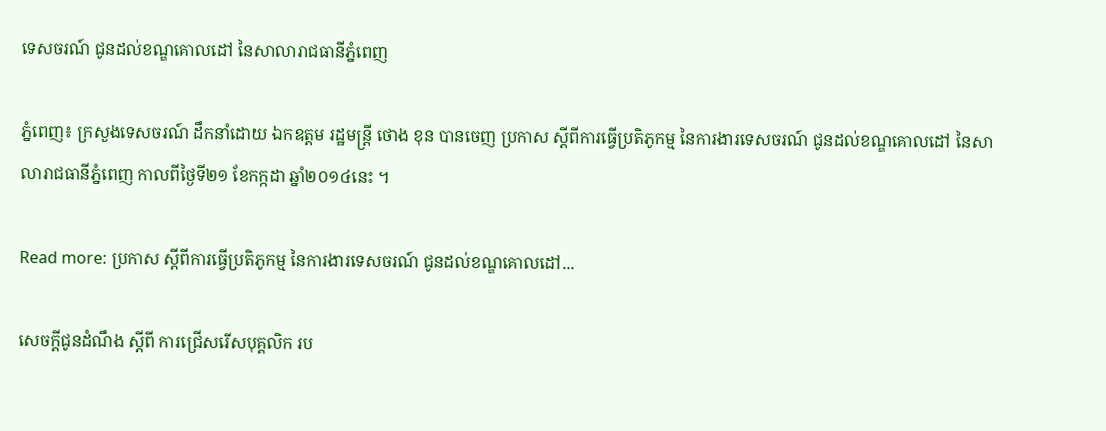ទេសចរណ៍ ជូនដល់ខណ្ឌគោលដៅ នៃសាលារាជធានីភ្នំពេញ

ភ្នំពេញ៖ ក្រសួងទេសចរណ៍ ដឹកនាំដោយ ឯកឧត្តម រដ្ឋមន្រ្តី ថោង ខុន បានចេញ ប្រកាស ស្តីពីការធ្វើប្រតិភូកម្ម នៃការងារទេសចរណ៍ ជូនដល់ខណ្ឌគោលដៅ នៃសាលារាជធានីភ្នំពេញ កាលពីថ្ងៃទី២១ ខែកក្កដា ឆ្នាំ២០១៤នេះ ។

Read more: ប្រកាស ស្តីពីការធ្វើប្រតិភូកម្ម នៃការងារទេសចរណ៍ ជូនដល់ខណ្ឌគោលដៅ...

សេចក្តីជូនដំណឹង ស្តីពី ការជ្រើសរើសបុគ្គលិក រប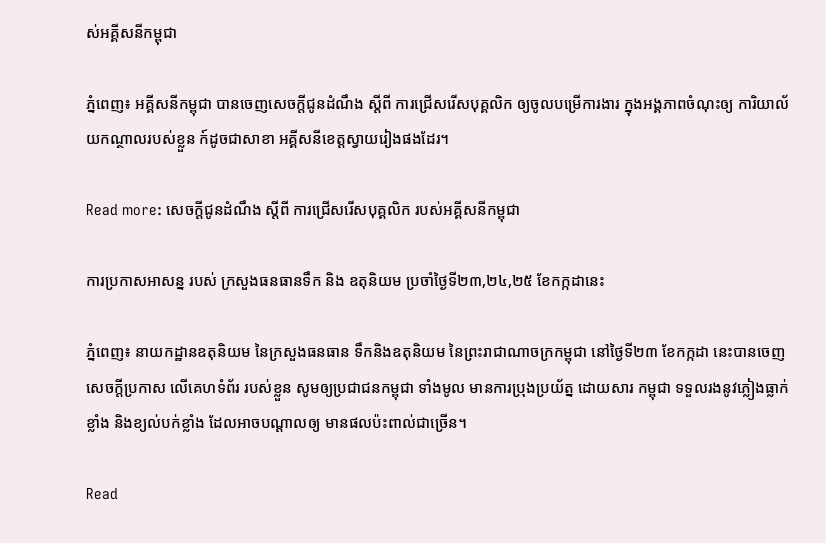ស់អគ្គីសនីកម្ពុជា

ភ្នំពេញ៖ អគ្គីសនីកម្ពុជា បានចេញសេចក្តីជូនដំណឹង ស្តីពី ការជ្រើសរើសបុគ្គលិក ឲ្យចូលបម្រើការងារ ក្នុងអង្គភាពចំណុះឲ្យ ការិយាល័យកណ្ថាលរបស់ខ្លួន ក៍ដូចជាសាខា អគ្គីសនីខេត្តស្វាយរៀងផងដែរ។

Read more: សេចក្តីជូនដំណឹង ស្តីពី ការជ្រើសរើសបុគ្គលិក របស់អគ្គីសនីកម្ពុជា

ការប្រកាសអាសន្ន របស់ ក្រសួងធនធានទឹក និង ឧតុនិយម ប្រចាំថ្ងៃទី២៣,២៤,២៥ ខែកក្កដានេះ

ភ្នំពេញ៖ នាយកដ្ឋានឧតុនិយម នៃក្រសួងធនធាន ទឹកនិងឧតុនិយម នៃព្រះរាជាណាចក្រកម្ពុជា នៅថ្ងៃទី២៣ ខែកក្កដា នេះបានចេញ សេចក្តីប្រកាស លើគេហទំព័រ របស់ខ្លួន សូមឲ្យប្រជាជនកម្ពុជា ទាំងមូល មានការប្រុងប្រយ័ត្ន ដោយសារ កម្ពុជា ទទួលរងនូវភ្លៀងធ្លាក់ ខ្លាំង និងខ្យល់បក់ខ្លាំង ដែលអាចបណ្តាលឲ្យ មានផលប៉ះពាល់ជាច្រើន។

Read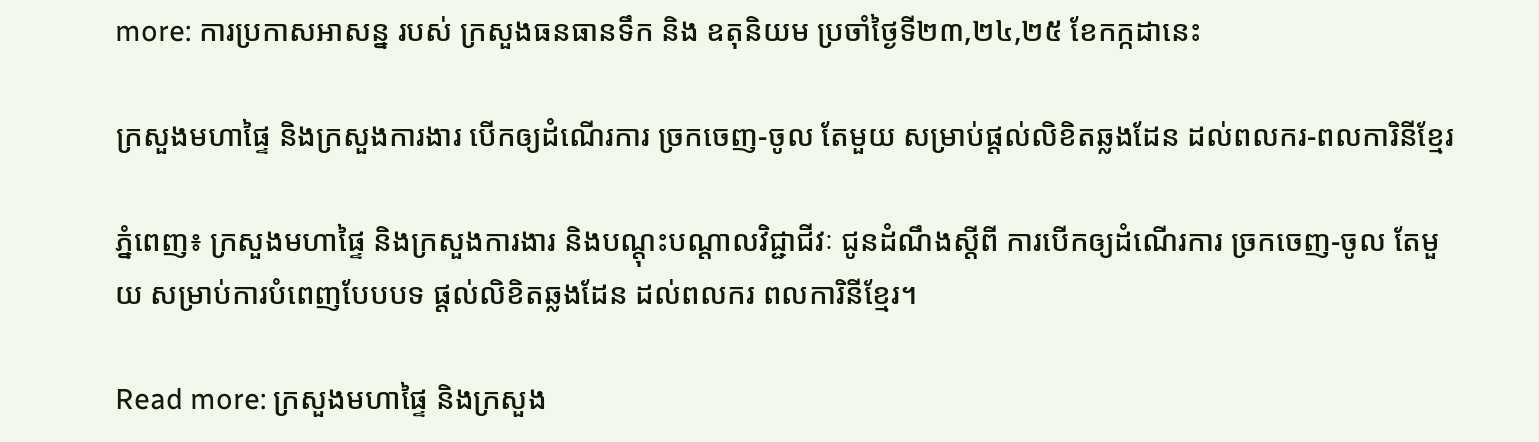more: ការប្រកាសអាសន្ន របស់ ក្រសួងធនធានទឹក និង ឧតុនិយម ប្រចាំថ្ងៃទី២៣,២៤,២៥ ខែកក្កដានេះ

ក្រសួងមហាផ្ទៃ និងក្រសួងការងារ បើកឲ្យដំណើរការ ច្រកចេញ-ចូល តែមួយ សម្រាប់ផ្តល់លិខិតឆ្លងដែន ដល់ពលករ-ពលការិនីខ្មែរ

ភ្នំពេញ៖ ក្រសួងមហាផ្ទៃ និងក្រសួងការងារ និងបណ្តុះបណ្តាលវិជ្ជាជីវៈ ជូនដំណឹងស្តីពី ការបើកឲ្យដំណើរការ ច្រកចេញ-ចូល តែមួយ សម្រាប់ការបំពេញបែបបទ ផ្តល់លិខិតឆ្លងដែន ដល់ពលករ ពលការិនីខ្មែរ។

Read more: ក្រសួងមហាផ្ទៃ និងក្រសួង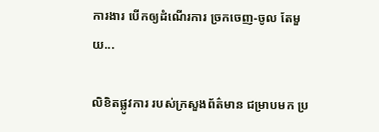ការងារ បើកឲ្យដំណើរការ ច្រកចេញ-ចូល តែមួយ...

លិខិតផ្លូវការ របស់ក្រសួងព័ត៌មាន ជម្រាបមក ប្រ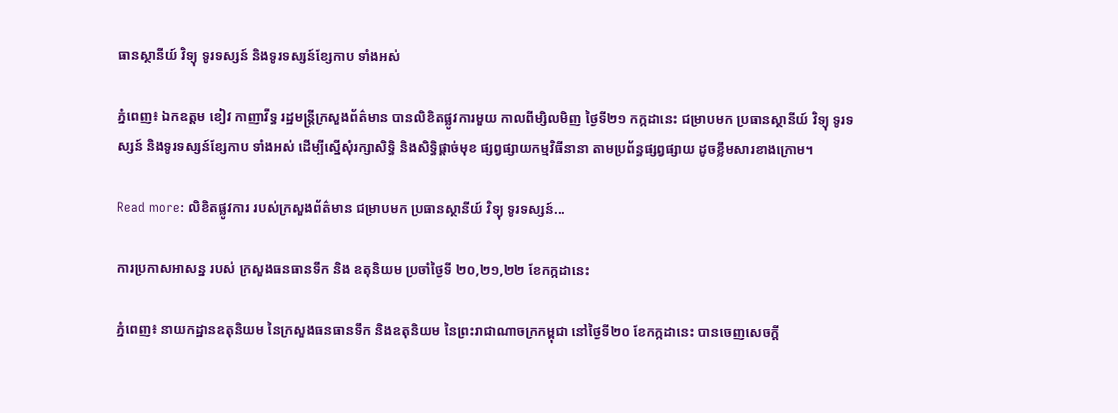ធានស្ថានីយ៍ វិទ្យុ ទូរទស្សន៍ និងទូរទស្សន៍ខ្សែកាប ទាំងអស់

ភ្នំពេញ៖ ឯកឧត្តម ខៀវ កាញាវីទ្ធ រដ្ឋមន្រ្តីក្រសួងព័ត៌មាន បានលិខិតផ្លូវការមួយ កាលពីម្សិលមិញ ថ្ងៃទី២១ កក្កដានេះ ជម្រាបមក ប្រធានស្ថានីយ៍ វិទ្យុ ទូរទស្សន៍ និងទូរទស្សន៍ខ្សែកាប ទាំងអស់ ដើម្បីស្នើសុំរក្សាសិទ្ធិ និងសិទ្ធិផ្តាច់មុខ ផ្សព្វផ្សាយកម្មវិធីនានា តាមប្រព័ន្ធផ្សព្វផ្សាយ ដូចខ្លឹមសារខាងក្រោម។

Read more: លិខិតផ្លូវការ របស់ក្រសួងព័ត៌មាន ជម្រាបមក ប្រធានស្ថានីយ៍ វិទ្យុ ទូរទស្សន៍...

ការប្រកាសអាសន្ន របស់ ក្រសួងធនធានទឹក និង ឧតុនិយម ប្រចាំថ្ងៃទី ២០,២១,២២ ខែកក្កដានេះ

ភ្នំពេញ៖ នាយកដ្ឋានឧតុនិយម នៃក្រសួងធនធានទឹក និងឧតុនិយម នៃព្រះរាជាណាចក្រកម្ពុជា នៅថ្ងៃទី២០ ខែកក្កដានេះ បានចេញសេចក្តី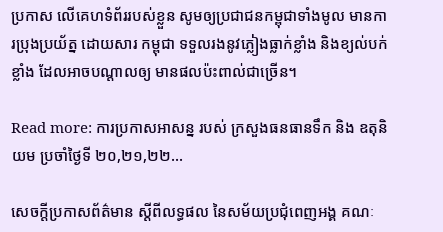ប្រកាស លើគេហទំព័ររបស់ខ្លួន សូមឲ្យប្រជាជនកម្ពុជាទាំងមូល មានការប្រុងប្រយ័ត្ន ដោយសារ កម្ពុជា ទទួលរងនូវភ្លៀងធ្លាក់ខ្លាំង និងខ្យល់បក់ខ្លាំង ដែលអាចបណ្តាលឲ្យ មានផលប៉ះពាល់ជាច្រើន។

Read more: ការប្រកាសអាសន្ន របស់ ក្រសួងធនធានទឹក និង ឧតុនិយម ប្រចាំថ្ងៃទី ២០,២១,២២...

សេចក្តីប្រកាសព័ត៌មាន ស្តីពីលទ្ធផល នៃសម័យប្រជុំពេញអង្គ គណៈ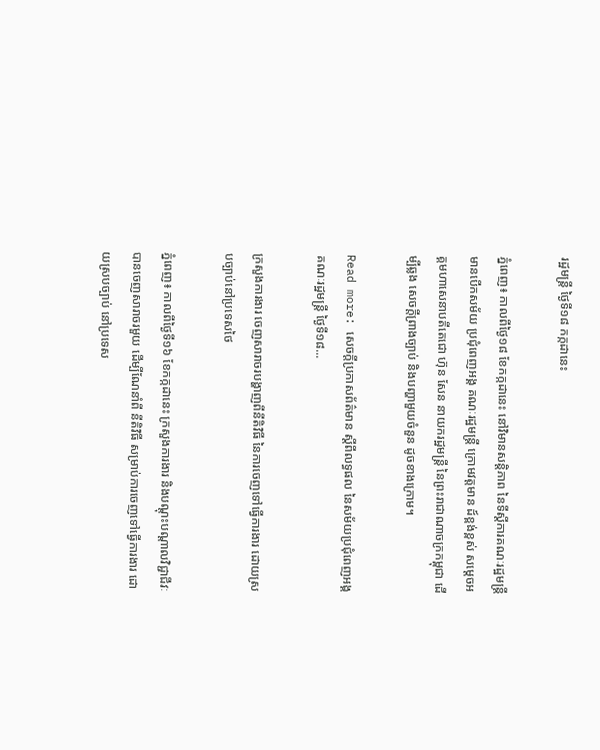រដ្ឋមន្រ្តី ថ្ងៃទី១៨ កក្កដានេះ

ភ្នំពេញ៖ កាលពីថ្ងៃ១៨ ខែកក្កដានេះ នៅវិមានសន្តិភាព នៃទីស្តីការគណៈរដ្ឋមន្រ្តី មានបើកសម័យ ប្រជុំពេញអង្គ គណៈរដ្ឋមន្រ្តី ក្រោមវត្តមាន ដ៍ខ្ពង់ខ្ពស់ សម្តេចអគ្គមហាសេនាបតីតេជោ ហ៊ុន សែន នាយករដ្ឋមន្រ្តី នៃព្រះរាជាណាចក្រកម្ពុជា ដើម្បីឆ្លង សេចក្តីព្រាងច្បាប់ និងបញ្ហាមួយចំនួន ដូចខាងក្រោម។

Read more: សេចក្តីប្រកាសព័ត៌មាន ស្តីពីលទ្ធផល នៃសម័យប្រជុំពេញអង្គ គណៈរដ្ឋមន្រ្តី ថ្ងៃទី១៨...

ក្រសួងការងារ ចេញសារាចរបង្ហាញពីនីតិវិធី នៃការចេញទៅធ្វើការងារ ដោយស្របច្បាប់នៅប្រទេសថៃ

ភ្នំពេញ៖ កាលពីថ្ងៃទី១៦ ខែកក្កដានេះ ក្រសួងការងារ និងបណ្តុះបណ្តាលវិជ្ជាជីវៈ បានចេញសារាចរមួយ ដើម្បីណែនាំពី នីតិវិធី សម្រាប់ការចេញទៅធ្វើការងារ ដោយស្របច្បាប់ នៅប្រទេស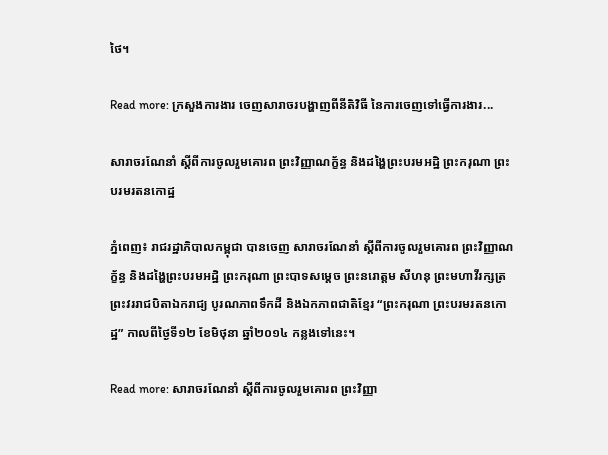ថៃ។

Read more: ក្រសួងការងារ ចេញសារាចរបង្ហាញពីនីតិវិធី នៃការចេញទៅធ្វើការងារ...

សារាចរណែនាំ ស្តីពីការចូលរួមគោរព ព្រះវិញ្ញាណក័្ខន្ធ និងដង្ហៃព្រះបរមអដ្ឋិ ព្រះករុណា ព្រះបរមរតនកោដ្ឋ

ភ្នំពេញ៖ រាជរដ្ឋាភិបាលកម្ពុជា បានចេញ សារាចរណែនាំ ស្តីពីការចូលរួមគោរព ព្រះវិញ្ញាណក័្ខន្ធ និងដង្ហៃព្រះបរមអដ្ឋិ ព្រះករុណា ព្រះបាទសម្តេច ព្រះនរោត្តម សីហនុ ព្រះមហាវីរក្សត្រ ព្រះវររាជបិតាឯករាជ្យ បូរណភាពទឹកដី និងឯកភាពជាតិខ្មែរ “ព្រះករុណា ព្រះបរមរតនកោដ្ឋ” កាលពីថ្ងៃទី១២ ខែមិថុនា ឆ្នាំ២០១៤ កន្លងទៅនេះ។

Read more: សារាចរណែនាំ ស្តីពីការចូលរួមគោរព ព្រះវិញ្ញា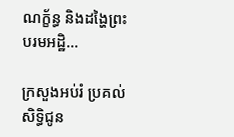ណក័្ខន្ធ និងដង្ហៃព្រះបរមអដ្ឋិ...

ក្រសួងអប់រំ ប្រគល់សិទិ្ធជូន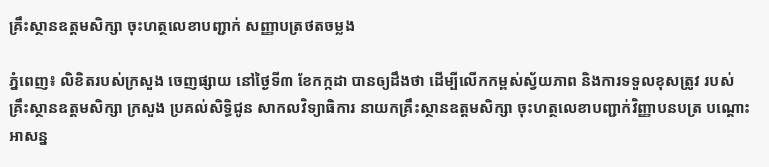គ្រឹះស្ថានឧត្តមសិក្សា ចុះហត្ថលេខាបញ្ជាក់ សញ្ញាបត្រថតចម្លង

ភ្នំពេញ៖ លិខិតរបស់ក្រសួង ចេញផ្សាយ នៅថ្ងៃទី៣ ខែកក្កដា បានឲ្យដឹងថា ដើម្បីលើកកម្ពស់ស្វ័យភាព និងការទទួលខុសត្រូវ របស់គ្រឹះស្ថានឧត្តមសិក្សា ក្រសួង ប្រគល់សិទិ្ធជូន សាកលវិទ្យាធិការ នាយកគ្រឹះស្ថានឧត្តមសិក្សា ចុះហត្ថលេខាបញ្ជាក់វិញ្ញាបនបត្រ បណ្តោះអាសន្ន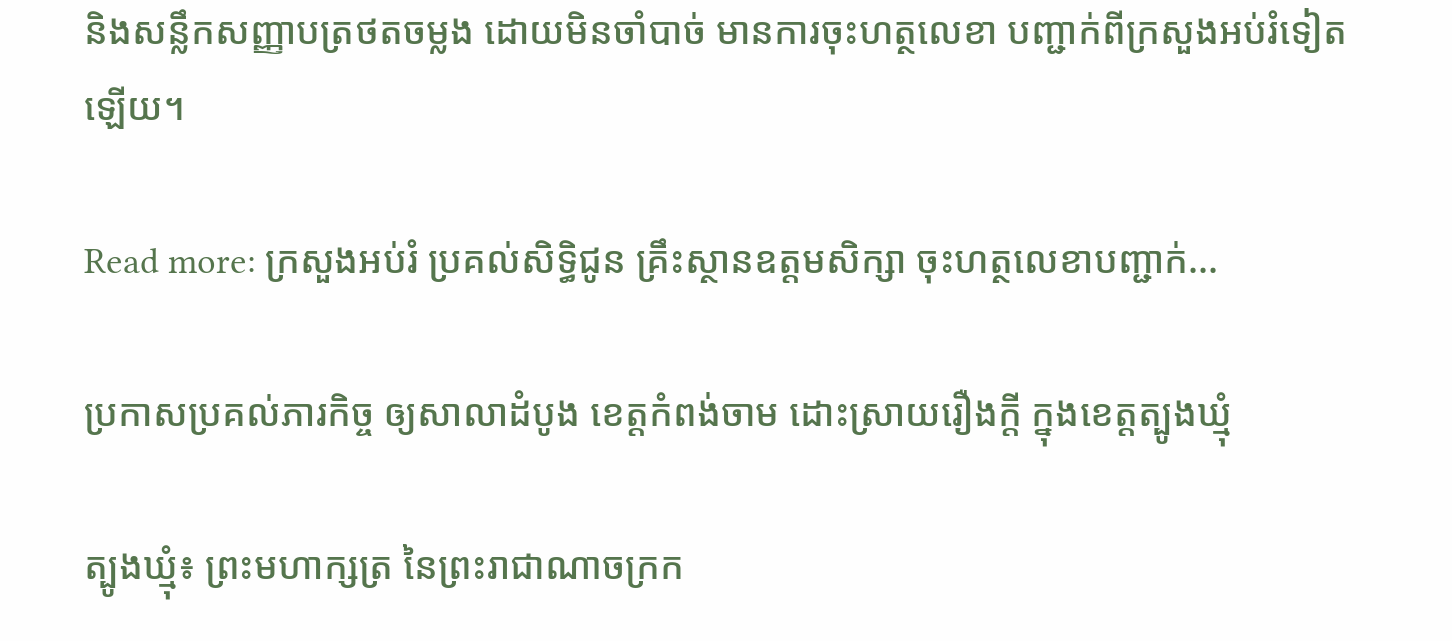និងសន្លឹកសញ្ញាបត្រថតចម្លង ដោយមិនចាំបាច់ មានការចុះហត្ថលេខា បញ្ជាក់ពីក្រសួងអប់រំទៀតឡើយ។

Read more: ក្រសួងអប់រំ ប្រគល់សិទិ្ធជូន គ្រឹះស្ថានឧត្តមសិក្សា ចុះហត្ថលេខាបញ្ជាក់...

ប្រកាសប្រគល់ភារកិច្ច ឲ្យសាលាដំបូង ខេត្តកំពង់ចាម ដោះស្រាយរឿងក្តី ក្នុងខេត្តត្បូងឃ្មុំ

ត្បូងឃ្មុំ៖ ព្រះមហាក្សត្រ នៃព្រះរាជាណាចក្រក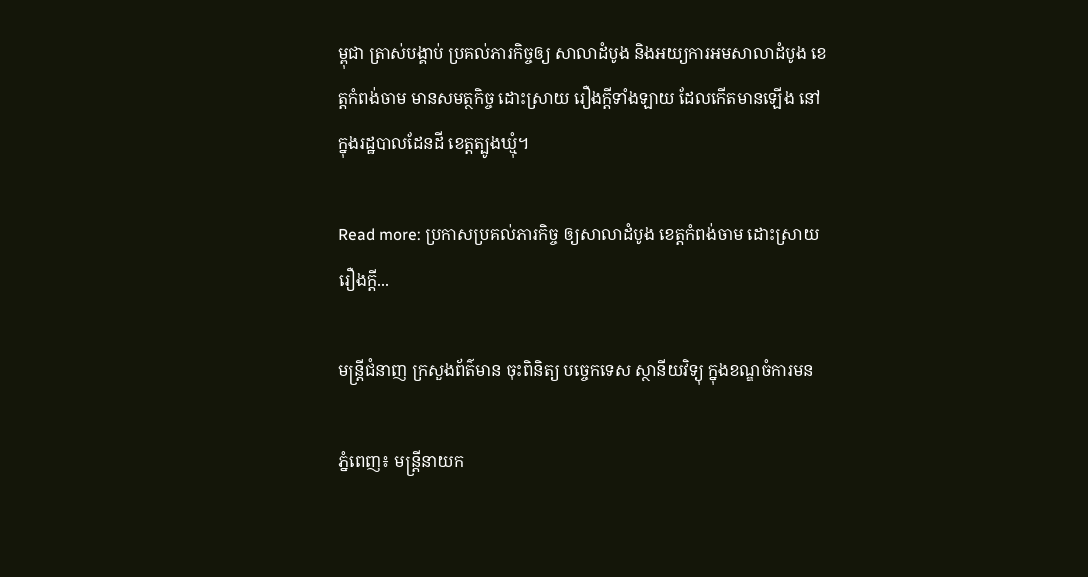ម្ពុជា ត្រាស់បង្គាប់ ប្រគល់ភារកិច្ចឲ្យ សាលាដំបូង និងអយ្យការអមសាលាដំបូង ខេត្តកំពង់ចាម មានសមត្ថកិច្ច ដោះស្រាយ រឿងក្តីទាំងឡាយ ដែលកើតមានឡើង នៅក្នុងរដ្ឋបាលដែនដី ខេត្តត្បូងឃ្មុំ។

Read more: ប្រកាសប្រគល់ភារកិច្ច ឲ្យសាលាដំបូង ខេត្តកំពង់ចាម ដោះស្រាយរឿងក្តី...

មន្រ្តីជំនាញ ក្រសួងព័ត៌មាន ចុះពិនិត្យ បច្ចេកទេស ស្ថានីយវិទ្យុ ក្នុងខណ្ឌចំការមន

ភ្នំពេញ៖ មន្ត្រីនាយក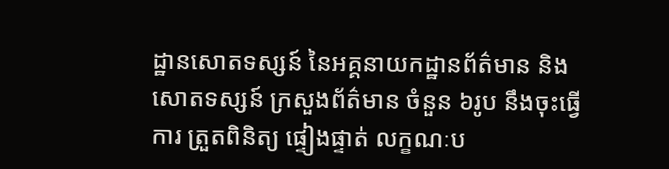ដ្ឋានសោតទស្សន៍ នៃអគ្គនាយកដ្ឋានព័ត៌មាន និងសោតទស្សន៍ ក្រសួងព័ត៌មាន ចំនួន ៦រូប នឹងចុះធ្វើការ ត្រួតពិនិត្យ ផ្ទៀងផ្ទាត់ លក្ខណៈប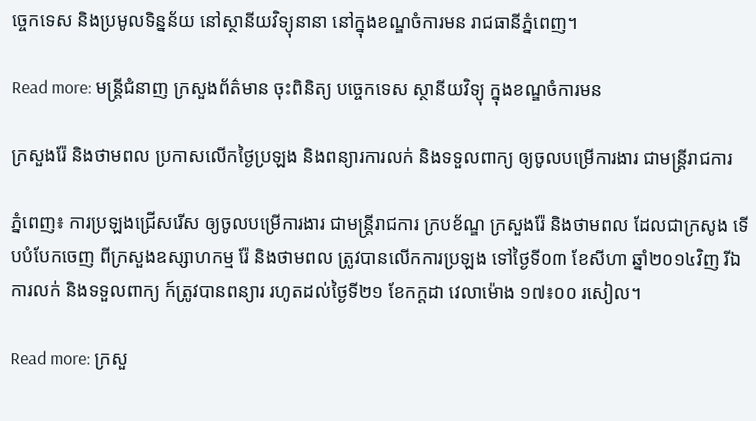ច្ចេកទេស និងប្រមូលទិន្នន័យ នៅស្ថានីយវិទ្យុនានា នៅក្នុងខណ្ឌចំការមន រាជធានីភ្នំពេញ។

Read more: មន្រ្តីជំនាញ ក្រសួងព័ត៌មាន ចុះពិនិត្យ បច្ចេកទេស ស្ថានីយវិទ្យុ ក្នុងខណ្ឌចំការមន

ក្រសួងរ៉ែ និងថាមពល ប្រកាសលើកថ្ងៃប្រឡង និងពន្យារការលក់ និងទទួលពាក្យ ឲ្យចូលបម្រើការងារ ជាមន្រ្តីរាជការ

ភ្នំពេញ៖ ការប្រឡងជ្រើសរើស ឲ្យចូលបម្រើការងារ ជាមន្ត្រីរាជការ ក្របខ័ណ្ឌ ក្រសួងរ៉ែ និងថាមពល ដែលជាក្រសូង ទើបបំបែកចេញ ពីក្រសួងឧស្សាហកម្ម រ៉ែ និងថាមពល ត្រូវបានលើកការប្រឡង ទៅថ្ងៃទី០៣ ខែសីហា ឆ្នាំ២០១៤វិញ រីឯការលក់ និងទទួលពាក្យ ក៍ត្រូវបានពន្យារ រហូតដល់ថ្ងៃទី២១ ខែកក្តដា វេលាម៉ោង ១៧៖០០ រសៀល។

Read more: ក្រសួ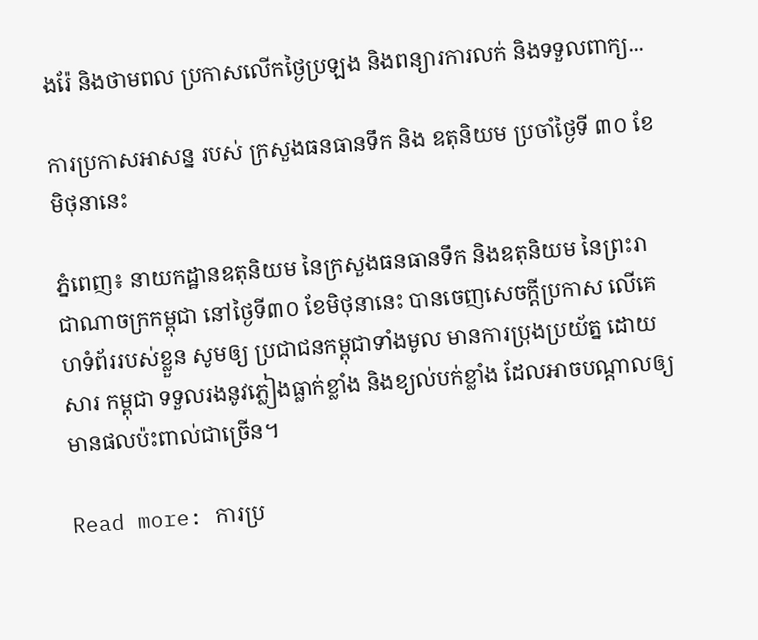ងរ៉ែ និងថាមពល ប្រកាសលើកថ្ងៃប្រឡង និងពន្យារការលក់ និងទទួលពាក្យ...

ការប្រកាសអាសន្ន របស់ ក្រសួងធនធានទឹក និង ឧតុនិយម ប្រចាំថ្ងៃទី ៣០ ខែ មិថុនានេះ

ភ្នំពេញ៖ នាយកដ្ឋានឧតុនិយម នៃក្រសួងធនធានទឹក និងឧតុនិយម នៃព្រះរាជាណាចក្រកម្ពុជា នៅថ្ងៃទី៣០ ខែមិថុនានេះ បានចេញសេចក្តីប្រកាស លើគេហទំព័ររបស់ខ្លួន សូមឲ្យ ប្រជាជនកម្ពុជាទាំងមូល មានការប្រុងប្រយ័ត្ន ដោយសារ កម្ពុជា ទទួលរងនូវភ្លៀងធ្លាក់ខ្លាំង និងខ្យល់បក់ខ្លាំង ដែលអាចបណ្តាលឲ្យ មានផលប៉ះពាល់ជាច្រើន។

Read more: ការប្រ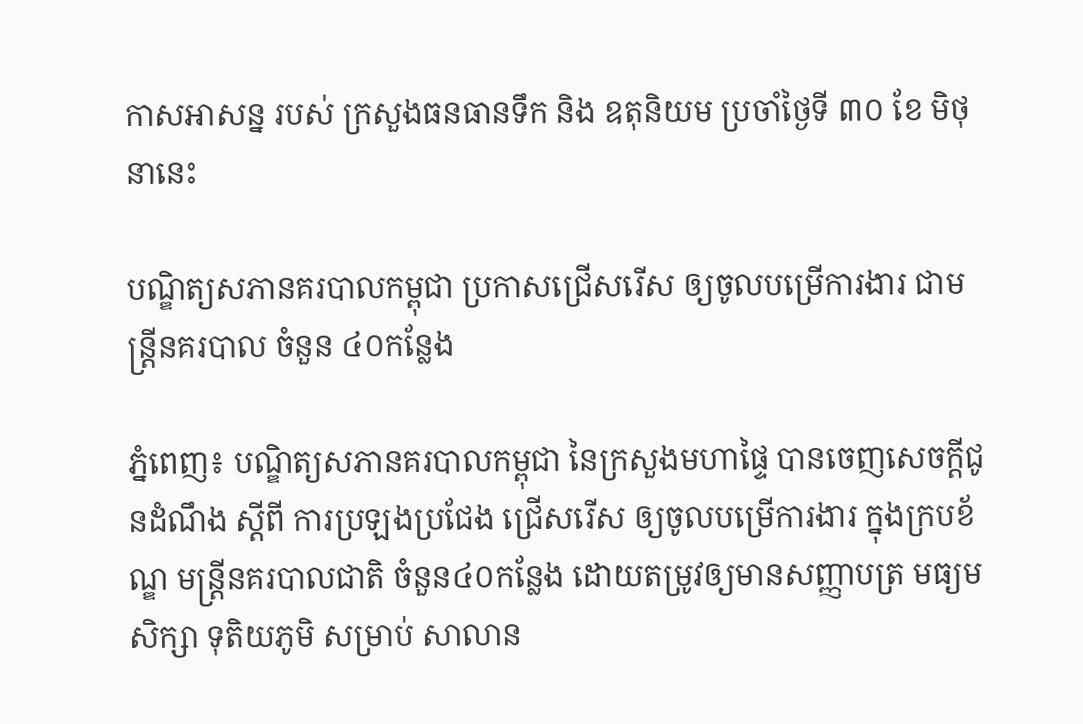កាសអាសន្ន របស់ ក្រសួងធនធានទឹក និង ឧតុនិយម ប្រចាំថ្ងៃទី ៣០ ខែ មិថុនានេះ

បណ្ឌិត្យសភានគរបាលកម្ពុជា ប្រកាសជ្រើសរើស ឲ្យចូលបម្រើការងារ ជាមន្ត្រីនគរបាល ចំនួន ៤០កន្លែង

ភ្នំពេញ៖ បណ្ឌិត្យសភានគរបាលកម្ពុជា នៃក្រសួងមហាផ្ទៃ បានចេញសេចក្តីជូនដំណឹង ស្តីពី ការប្រឡងប្រជែង ជ្រើសរើស ឲ្យចូលបម្រើការងារ ក្នុងក្របខ័ណ្ឌ មន្រ្តីនគរបាលជាតិ ចំនួន៤០កន្លែង ដោយតម្រូវឲ្យមានសញ្ញាបត្រ មធ្យមសិក្សា ទុតិយភូមិ សម្រាប់ សាលាន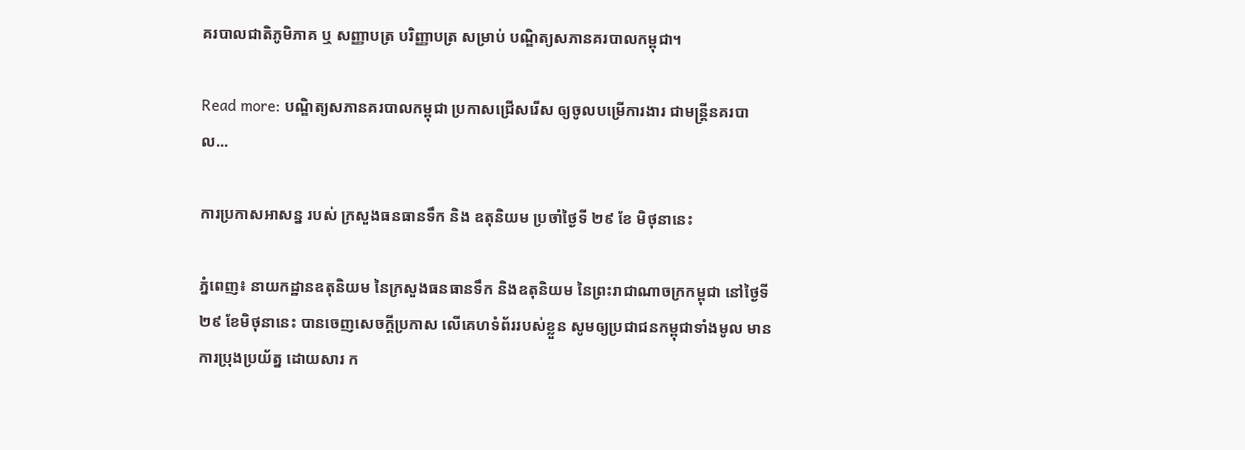គរបាលជាតិភូមិភាគ ឬ សញ្ញាបត្រ បរិញ្ញាបត្រ សម្រាប់ បណ្ឌិត្យសភានគរបាលកម្ពុជា។

Read more: បណ្ឌិត្យសភានគរបាលកម្ពុជា ប្រកាសជ្រើសរើស ឲ្យចូលបម្រើការងារ ជាមន្ត្រីនគរបាល...

ការប្រកាសអាសន្ន របស់ ក្រសួងធនធានទឹក និង ឧតុនិយម ប្រចាំថ្ងៃទី ២៩ ខែ មិថុនានេះ

ភ្នំពេញ៖ នាយកដ្ឋានឧតុនិយម នៃក្រសួងធនធានទឹក និងឧតុនិយម នៃព្រះរាជាណាចក្រកម្ពុជា នៅថ្ងៃទី២៩ ខែមិថុនានេះ បានចេញសេចក្តីប្រកាស លើគេហទំព័ររបស់ខ្លួន សូមឲ្យប្រជាជនកម្ពុជាទាំងមូល មានការប្រុងប្រយ័ត្ន ដោយសារ ក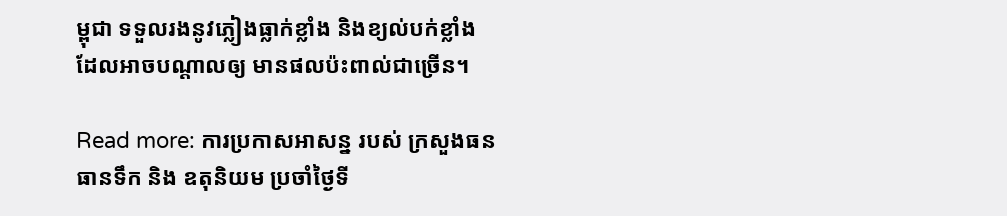ម្ពុជា ទទួលរងនូវភ្លៀងធ្លាក់ខ្លាំង និងខ្យល់បក់ខ្លាំង ដែលអាចបណ្តាលឲ្យ មានផលប៉ះពាល់ជាច្រើន។

Read more: ការប្រកាសអាសន្ន របស់ ក្រសួងធនធានទឹក និង ឧតុនិយម ប្រចាំថ្ងៃទី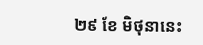២៩ ខែ មិថុនានេះ